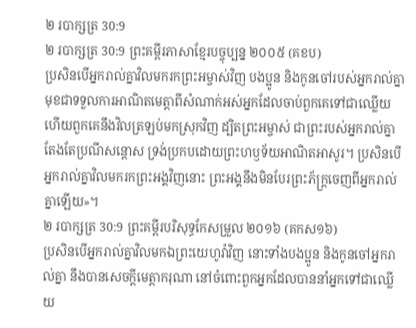២ របាក្សត្រ 30:9
២ របាក្សត្រ 30:9 ព្រះគម្ពីរភាសាខ្មែរបច្ចុប្បន្ន ២០០៥ (គខប)
ប្រសិនបើអ្នករាល់គ្នាវិលមករកព្រះអម្ចាស់វិញ បងប្អូន និងកូនចៅរបស់អ្នករាល់គ្នា មុខជាទទួលការអាណិតមេត្តាពីសំណាក់អស់អ្នកដែលចាប់ពួកគេទៅជាឈ្លើយ ហើយពួកគេនឹងវិលត្រឡប់មកស្រុកវិញ ដ្បិតព្រះអម្ចាស់ ជាព្រះរបស់អ្នករាល់គ្នា តែងតែប្រណីសន្ដោស ទ្រង់ប្រកបដោយព្រះហឫទ័យអាណិតអាសូរ។ ប្រសិនបើអ្នករាល់គ្នាវិលមករកព្រះអង្គវិញនោះ ព្រះអង្គនឹងមិនបែរព្រះភ័ក្ត្រចេញពីអ្នករាល់គ្នាឡើយ»។
២ របាក្សត្រ 30:9 ព្រះគម្ពីរបរិសុទ្ធកែសម្រួល ២០១៦ (គកស១៦)
ប្រសិនបើអ្នករាល់គ្នាវិលមកឯព្រះយេហូវ៉ាវិញ នោះទាំងបងប្អូន និងកូនចៅអ្នករាល់គ្នា នឹងបានសេចក្ដីមេត្តាករុណា នៅចំពោះពួកអ្នកដែលបាននាំអ្នកទៅជាឈ្លើយ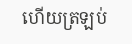ហើយត្រឡប់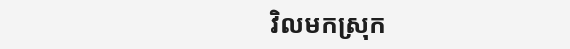វិលមកស្រុក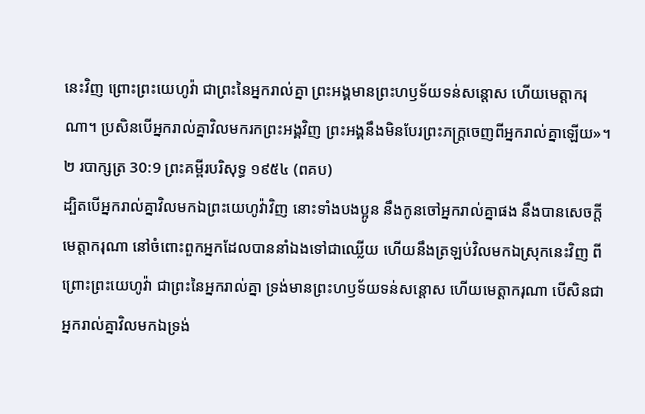នេះវិញ ព្រោះព្រះយេហូវ៉ា ជាព្រះនៃអ្នករាល់គ្នា ព្រះអង្គមានព្រះហឫទ័យទន់សន្តោស ហើយមេត្តាករុណា។ ប្រសិនបើអ្នករាល់គ្នាវិលមករកព្រះអង្គវិញ ព្រះអង្គនឹងមិនបែរព្រះភក្ត្រចេញពីអ្នករាល់គ្នាឡើយ»។
២ របាក្សត្រ 30:9 ព្រះគម្ពីរបរិសុទ្ធ ១៩៥៤ (ពគប)
ដ្បិតបើអ្នករាល់គ្នាវិលមកឯព្រះយេហូវ៉ាវិញ នោះទាំងបងប្អូន នឹងកូនចៅអ្នករាល់គ្នាផង នឹងបានសេចក្ដីមេត្តាករុណា នៅចំពោះពួកអ្នកដែលបាននាំឯងទៅជាឈ្លើយ ហើយនឹងត្រឡប់វិលមកឯស្រុកនេះវិញ ពីព្រោះព្រះយេហូវ៉ា ជាព្រះនៃអ្នករាល់គ្នា ទ្រង់មានព្រះហឫទ័យទន់សន្តោស ហើយមេត្តាករុណា បើសិនជាអ្នករាល់គ្នាវិលមកឯទ្រង់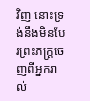វិញ នោះទ្រង់នឹងមិនបែរព្រះភក្ត្រចេញពីអ្នករាល់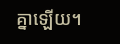គ្នាឡើយ។